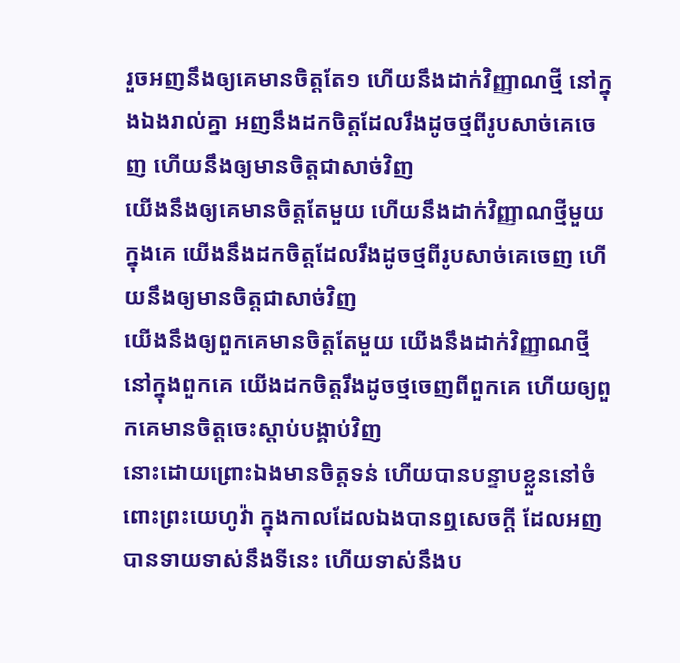រួចអញនឹងឲ្យគេមានចិត្តតែ១ ហើយនឹងដាក់វិញ្ញាណថ្មី នៅក្នុងឯងរាល់គ្នា អញនឹងដកចិត្តដែលរឹងដូចថ្មពីរូបសាច់គេចេញ ហើយនឹងឲ្យមានចិត្តជាសាច់វិញ
យើងនឹងឲ្យគេមានចិត្តតែមួយ ហើយនឹងដាក់វិញ្ញាណថ្មីមួយក្នុងគេ យើងនឹងដកចិត្តដែលរឹងដូចថ្មពីរូបសាច់គេចេញ ហើយនឹងឲ្យមានចិត្តជាសាច់វិញ
យើងនឹងឲ្យពួកគេមានចិត្តតែមួយ យើងនឹងដាក់វិញ្ញាណថ្មីនៅក្នុងពួកគេ យើងដកចិត្តរឹងដូចថ្មចេញពីពួកគេ ហើយឲ្យពួកគេមានចិត្តចេះស្ដាប់បង្គាប់វិញ
នោះដោយព្រោះឯងមានចិត្តទន់ ហើយបានបន្ទាបខ្លួននៅចំពោះព្រះយេហូវ៉ា ក្នុងកាលដែលឯងបានឮសេចក្ដី ដែលអញបានទាយទាស់នឹងទីនេះ ហើយទាស់នឹងប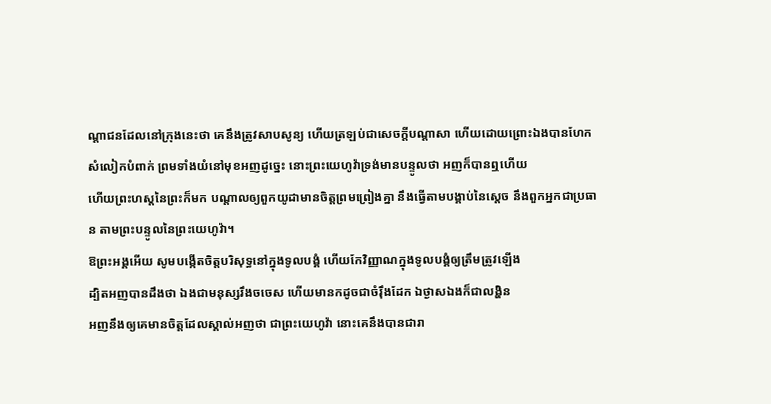ណ្តាជនដែលនៅក្រុងនេះថា គេនឹងត្រូវសាបសូន្យ ហើយត្រឡប់ជាសេចក្ដីបណ្តាសា ហើយដោយព្រោះឯងបានហែកសំលៀកបំពាក់ ព្រមទាំងយំនៅមុខអញដូច្នេះ នោះព្រះយេហូវ៉ាទ្រង់មានបន្ទូលថា អញក៏បានឮហើយ
ហើយព្រះហស្តនៃព្រះក៏មក បណ្តាលឲ្យពួកយូដាមានចិត្តព្រមព្រៀងគ្នា នឹងធ្វើតាមបង្គាប់នៃស្តេច នឹងពួកអ្នកជាប្រធាន តាមព្រះបន្ទូលនៃព្រះយេហូវ៉ា។
ឱព្រះអង្គអើយ សូមបង្កើតចិត្តបរិសុទ្ធនៅក្នុងទូលបង្គំ ហើយកែវិញ្ញាណក្នុងទូលបង្គំឲ្យត្រឹមត្រូវឡើង
ដ្បិតអញបានដឹងថា ឯងជាមនុស្សរឹងចចេស ហើយមានកដូចជាចំរ៉ឹងដែក ឯថ្ងាសឯងក៏ជាលង្ហិន
អញនឹងឲ្យគេមានចិត្តដែលស្គាល់អញថា ជាព្រះយេហូវ៉ា នោះគេនឹងបានជារា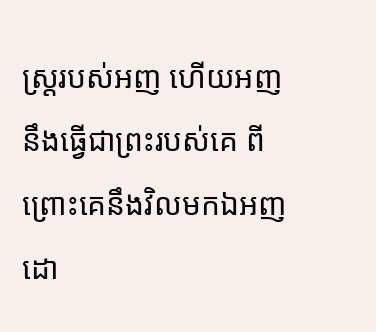ស្ត្ររបស់អញ ហើយអញនឹងធ្វើជាព្រះរបស់គេ ពីព្រោះគេនឹងវិលមកឯអញ ដោ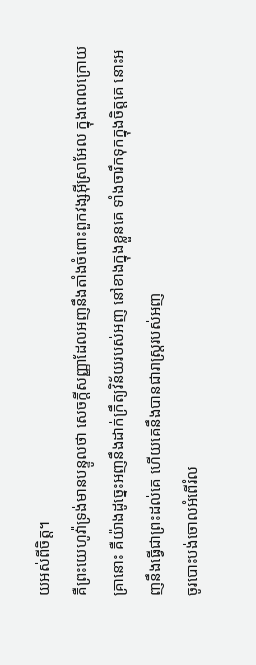យអស់ពីចិត្ត។
គឺព្រះយេហូវ៉ាទ្រង់មានបន្ទូលថា សេចក្ដីសញ្ញាដែលអញនឹងតាំងចំពោះពួកវង្សអ៊ីស្រាអែល ក្នុងពេលក្រោយគ្រានោះ គឺយ៉ាងដូច្នេះអញនឹងដាក់ក្រឹត្យវិន័យរបស់អញ នៅខាងក្នុងខ្លួនគេ ទាំងចារឹកទុកក្នុងចិត្តគេ នោះអញនឹងធ្វើជាព្រះដល់គេ ហើយគេនឹងបានជារាស្ត្ររបស់អញ
ចូរបោះបង់ចោលអំពើរំល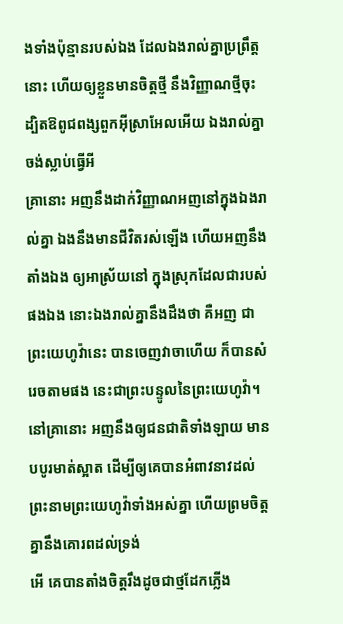ងទាំងប៉ុន្មានរបស់ឯង ដែលឯងរាល់គ្នាប្រព្រឹត្តនោះ ហើយឲ្យខ្លួនមានចិត្តថ្មី នឹងវិញ្ញាណថ្មីចុះ ដ្បិតឱពូជពង្សពួកអ៊ីស្រាអែលអើយ ឯងរាល់គ្នាចង់ស្លាប់ធ្វើអី
គ្រានោះ អញនឹងដាក់វិញ្ញាណអញនៅក្នុងឯងរាល់គ្នា ឯងនឹងមានជីវិតរស់ឡើង ហើយអញនឹងតាំងឯង ឲ្យអាស្រ័យនៅ ក្នុងស្រុកដែលជារបស់ផងឯង នោះឯងរាល់គ្នានឹងដឹងថា គឺអញ ជាព្រះយេហូវ៉ានេះ បានចេញវាចាហើយ ក៏បានសំរេចតាមផង នេះជាព្រះបន្ទូលនៃព្រះយេហូវ៉ា។
នៅគ្រានោះ អញនឹងឲ្យជនជាតិទាំងឡាយ មានបបូរមាត់ស្អាត ដើម្បីឲ្យគេបានអំពាវនាវដល់ព្រះនាមព្រះយេហូវ៉ាទាំងអស់គ្នា ហើយព្រមចិត្តគ្នានឹងគោរពដល់ទ្រង់
អើ គេបានតាំងចិត្តរឹងដូចជាថ្មដែកភ្លើង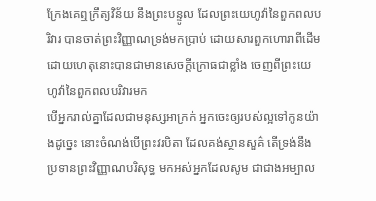ក្រែងគេឮក្រឹត្យវិន័យ នឹងព្រះបន្ទូល ដែលព្រះយេហូវ៉ានៃពួកពលបរិវារ បានចាត់ព្រះវិញ្ញាណទ្រង់មកប្រាប់ ដោយសារពួកហោរាពីដើម ដោយហេតុនោះបានជាមានសេចក្ដីក្រោធជាខ្លាំង ចេញពីព្រះយេហូវ៉ានៃពួកពលបរិវារមក
បើអ្នករាល់គ្នាដែលជាមនុស្សអាក្រក់ អ្នកចេះឲ្យរបស់ល្អទៅកូនយ៉ាងដូច្នេះ នោះចំណង់បើព្រះវរបិតា ដែលគង់ស្ថានសួគ៌ តើទ្រង់នឹងប្រទានព្រះវិញ្ញាណបរិសុទ្ធ មកអស់អ្នកដែលសូម ជាជាងអម្បាល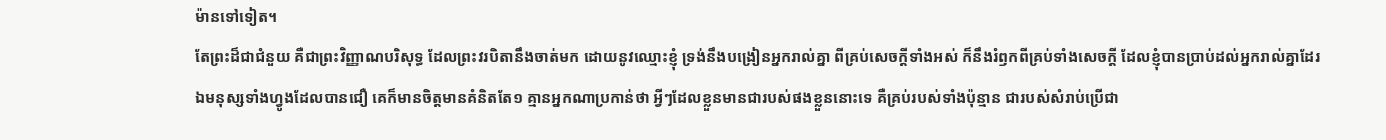ម៉ានទៅទៀត។
តែព្រះដ៏ជាជំនួយ គឺជាព្រះវិញ្ញាណបរិសុទ្ធ ដែលព្រះវរបិតានឹងចាត់មក ដោយនូវឈ្មោះខ្ញុំ ទ្រង់នឹងបង្រៀនអ្នករាល់គ្នា ពីគ្រប់សេចក្ដីទាំងអស់ ក៏នឹងរំឭកពីគ្រប់ទាំងសេចក្ដី ដែលខ្ញុំបានប្រាប់ដល់អ្នករាល់គ្នាដែរ
ឯមនុស្សទាំងហ្វូងដែលបានជឿ គេក៏មានចិត្តមានគំនិតតែ១ គ្មានអ្នកណាប្រកាន់ថា អ្វីៗដែលខ្លួនមានជារបស់ផងខ្លួននោះទេ គឺគ្រប់របស់ទាំងប៉ុន្មាន ជារបស់សំរាប់ប្រើជា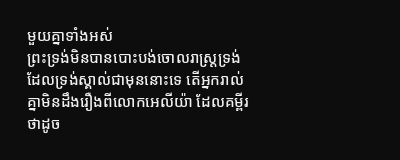មួយគ្នាទាំងអស់
ព្រះទ្រង់មិនបានបោះបង់ចោលរាស្ត្រទ្រង់ ដែលទ្រង់ស្គាល់ជាមុននោះទេ តើអ្នករាល់គ្នាមិនដឹងរឿងពីលោកអេលីយ៉ា ដែលគម្ពីរថាដូច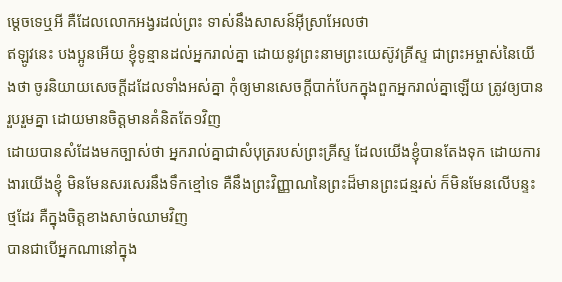ម្តេចទេឬអី គឺដែលលោកអង្វរដល់ព្រះ ទាស់នឹងសាសន៍អ៊ីស្រាអែលថា
ឥឡូវនេះ បងប្អូនអើយ ខ្ញុំទូន្មានដល់អ្នករាល់គ្នា ដោយនូវព្រះនាមព្រះយេស៊ូវគ្រីស្ទ ជាព្រះអម្ចាស់នៃយើងថា ចូរនិយាយសេចក្ដីដដែលទាំងអស់គ្នា កុំឲ្យមានសេចក្ដីបាក់បែកក្នុងពួកអ្នករាល់គ្នាឡើយ ត្រូវឲ្យបានរួបរួមគ្នា ដោយមានចិត្តមានគំនិតតែ១វិញ
ដោយបានសំដែងមកច្បាស់ថា អ្នករាល់គ្នាជាសំបុត្ររបស់ព្រះគ្រីស្ទ ដែលយើងខ្ញុំបានតែងទុក ដោយការងារយើងខ្ញុំ មិនមែនសរសេរនឹងទឹកខ្មៅទេ គឺនឹងព្រះវិញ្ញាណនៃព្រះដ៏មានព្រះជន្មរស់ ក៏មិនមែនលើបន្ទះថ្មដែរ គឺក្នុងចិត្តខាងសាច់ឈាមវិញ
បានជាបើអ្នកណានៅក្នុង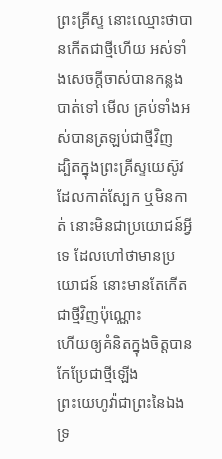ព្រះគ្រីស្ទ នោះឈ្មោះថាបានកើតជាថ្មីហើយ អស់ទាំងសេចក្ដីចាស់បានកន្លងបាត់ទៅ មើល គ្រប់ទាំងអស់បានត្រឡប់ជាថ្មីវិញ
ដ្បិតក្នុងព្រះគ្រីស្ទយេស៊ូវ ដែលកាត់ស្បែក ឬមិនកាត់ នោះមិនជាប្រយោជន៍អ្វីទេ ដែលហៅថាមានប្រយោជន៍ នោះមានតែកើតជាថ្មីវិញប៉ុណ្ណោះ
ហើយឲ្យគំនិតក្នុងចិត្តបានកែប្រែជាថ្មីឡើង
ព្រះយេហូវ៉ាជាព្រះនៃឯង ទ្រ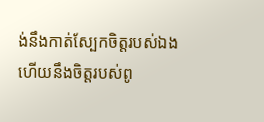ង់នឹងកាត់ស្បែកចិត្តរបស់ឯង ហើយនឹងចិត្តរបស់ពូ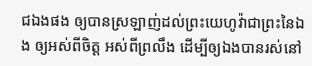ជឯងផង ឲ្យបានស្រឡាញ់ដល់ព្រះយេហូវ៉ាជាព្រះនៃឯង ឲ្យអស់ពីចិត្ត អស់ពីព្រលឹង ដើម្បីឲ្យឯងបានរស់នៅ